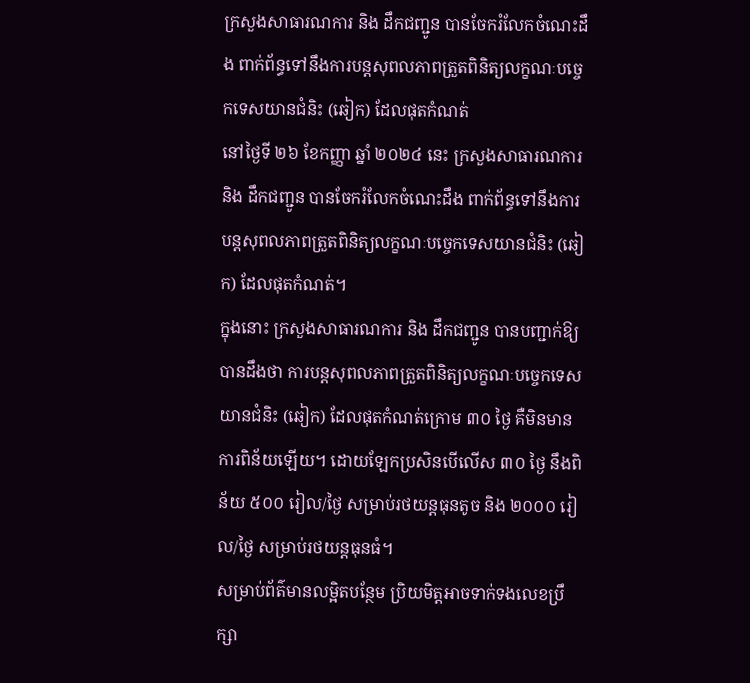ក្រសួងសាធារណការ និង ដឹកជញ្ជូន បានចែករំលែកចំណេះដឹង ពាក់ព័ន្ធទៅនឹងការបន្តសុពលភាពត្រួតពិនិត្យលក្ខណៈបច្ចេកទេសយានជំនិះ (ឆៀក) ដែលផុតកំណត់
នៅថ្ងៃទី ២៦ ខែកញ្ញា ឆ្នាំ ២០២៤ នេះ ក្រសួងសាធារណការ និង ដឹកជញ្ជូន បានចែករំលែកចំណេះដឹង ពាក់ព័ន្ធទៅនឹងការបន្តសុពលភាពត្រួតពិនិត្យលក្ខណៈបច្ចេកទេសយានជំនិះ (ឆៀក) ដែលផុតកំណត់។
ក្នុងនោះ ក្រសួងសាធារណការ និង ដឹកជញ្ជូន បានបញ្ជាក់ឱ្យបានដឹងថា ការបន្តសុពលភាពត្រួតពិនិត្យលក្ខណៈបច្ចេកទេសយានជំនិះ (ឆៀក) ដែលផុតកំណត់ក្រោម ៣០ ថ្ងៃ គឺមិនមានការពិន័យឡើយ។ ដោយឡែកប្រសិនបើលើស ៣០ ថ្ងៃ នឹងពិន័យ ៥០០ រៀល/ថ្ងៃ សម្រាប់រថយន្តធុនតូច និង ២០០០ រៀល/ថ្ងៃ សម្រាប់រថយន្តធុនធំ។
សម្រាប់ព័ត៌មានលម្អិតបន្ថែម ប្រិយមិត្តអាចទាក់ទងលេខប្រឹក្សា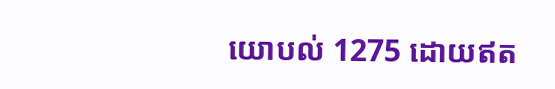យោបល់ 1275 ដោយឥត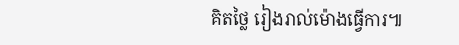គិតថ្លៃ រៀងរាល់ម៉ោងធ្វើការ៕